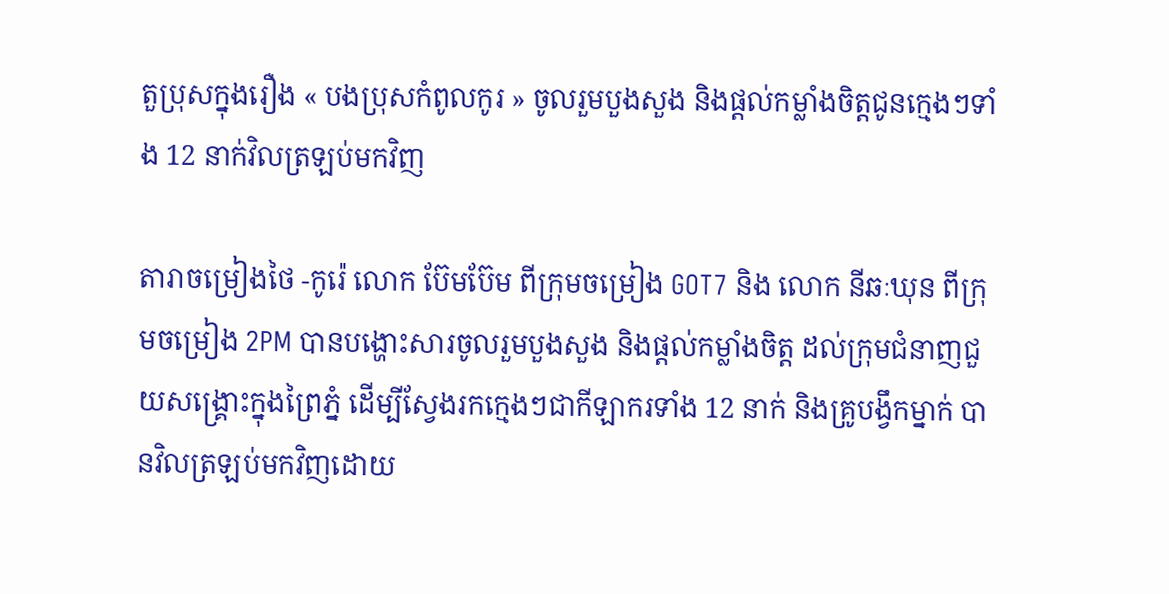តួប្រុសក្នុងរឿង « បងប្រុសកំពូលកូរ » ចូលរួមបួងសួង និងផ្ដល់កម្លាំងចិត្តជូនក្មេងៗទាំង 12 នាក់វិលត្រឡប់មកវិញ

តារាចម្រៀងថៃ -កូរ៉េ លោក ប៊ែមប៊ែម ពីក្រុមចម្រៀង GOT7 និង លោក នីឆៈឃុន ពីក្រុមចម្រៀង 2PM បានបង្ហោះសារចូលរួមបួងសួង និងផ្ដល់កម្លាំងចិត្ត ដល់ក្រុមជំនាញជួយសង្គ្រោះក្នុងព្រៃភ្នំ ដើម្បីស្វែងរកក្មេងៗជាកីឡាករទាំង 12 នាក់ និងគ្រូបង្វឹកម្នាក់ បានវិលត្រឡប់មកវិញដោយ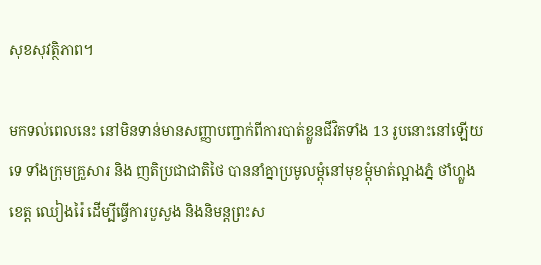សុខសុវត្ថិភាព។

មកទល់ពេលនេះ នៅមិនទាន់មានសញ្ញាបញ្ជាក់ពីការបាត់ខ្លួនជីវិតទាំង 13 រូបនោះនៅឡើយទេ ទាំងក្រុមគ្រួសារ និង ញតិប្រជាជាតិថៃ បាននាំគ្នាប្រមូលម្ដុំនៅមុខម្ដុំមាត់ល្អាងភ្នំ ថាំហ្លួង ខេត្ត ឈៀងរ៉ៃ ដើម្បីធ្វើការបួសួង និងនិមន្ដព្រះស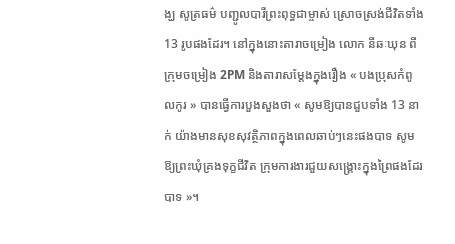ង្ឃ សូត្រធម៌ បញ្ជូលបារីព្រះពុទ្ធជាម្ចាស់ ស្រោចស្រង់ជីវិតទាំង 13 រូបផងដែរ។ នៅក្នុងនោះតារាចម្រៀង លោក នីឆៈឃុន ពីក្រុមចម្រៀង 2PM និងតារាសម្ដែងក្នុងរឿង « បងប្រុសកំពូលកូរ » បានធ្វើការបួងសួងថា « សូមឱ្យបានជួបទាំង 13 នាក់ យ៉ាងមានសុខសុវត្ថិភាពក្នុងពេលឆាប់ៗនេះផងបាទ សូមឱ្យព្រះឃុំគ្រងទុក្ខជីវិត ក្រុមការងារជួយសង្គ្រោះក្នុងព្រៃផងដែរបាទ »។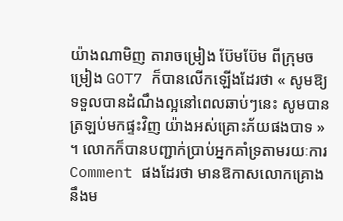យ៉ាងណាមិញ តារាចម្រៀង ប៊ែមប៊ែម ពីក្រុមចម្រៀង GOT7 ក៏បានលើកឡើងដែរថា « សូមឱ្យទទួលបានដំណឹងល្អនៅពេលឆាប់ៗនេះ សូមបានត្រឡប់មកផ្ទះវិញ យ៉ាងអស់គ្រោះភ័យផងបាទ » ។ លោកក៏បានបញ្ជាក់ប្រាប់អ្នកគាំទ្រតាមរយៈការ Comment ផងដែរថា មានឱកាសលោកគ្រោងនឹងម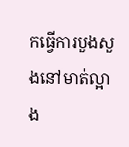កធ្វើការបួងសួងនៅមាត់ល្អាង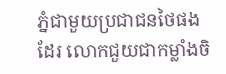ភ្នំជាមួយប្រជាជនថៃផងដែរ លោកជួយជាកម្លាំងចិ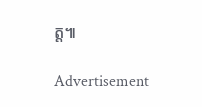ត្ត៕

Advertisement